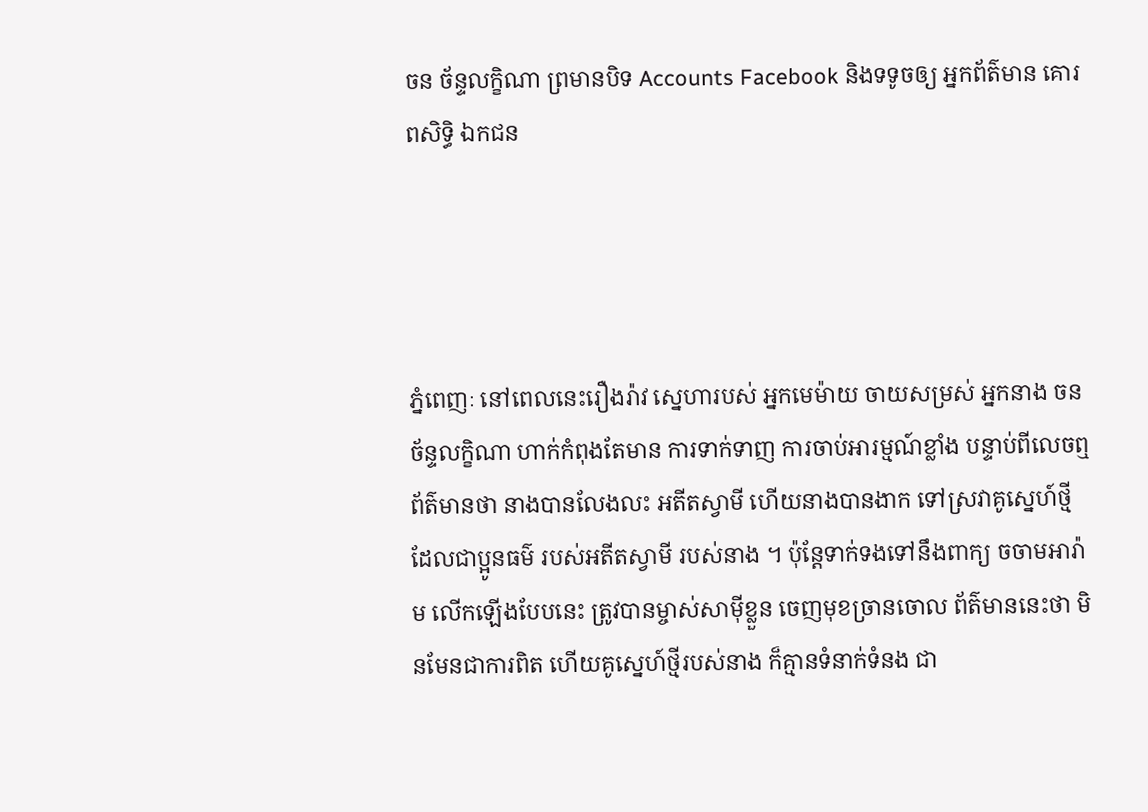ចន ច័ន្ទលក្ខិណា ព្រមានបិទ Accounts Facebook និងទទូចឲ្យ អ្នកព័ត៌មាន គោរពសិទ្ធិ ឯកជន




ភ្នំពេញៈ នៅពេលនេះរឿងរ៉ាវ ស្នេហារបស់ អ្នកមេម៉ាយ ចាយសម្រស់ អ្នកនាង ចន ច័ន្ទលក្ខិណា ហាក់កំពុងតែមាន ការទាក់ទាញ ការចាប់អារម្មណ៍ខ្លាំង បន្ទាប់ពីលេចឮព័ត៌មានថា នាងបានលែងលះ អតីតស្វាមី ហើយនាងបានងាក ទៅស្រវាគូស្នេហ៍ថ្មី ដែលជាប្អូនធម៌ របស់អតីតស្វាមី របស់នាង ។ ប៉ុន្តែទាក់ទងទៅនឹងពាក្យ ចចាមអារ៉ាម លើកឡើងបែបនេះ ត្រូវបានម្ចាស់សាម៉ីខ្លួន ចេញមុខច្រានចោល ព័ត៌មាននេះថា មិនមែនជាការពិត ហើយគូស្នេហ៍ថ្មីរបស់នាង ក៏គ្មានទំនាក់ទំនង ជា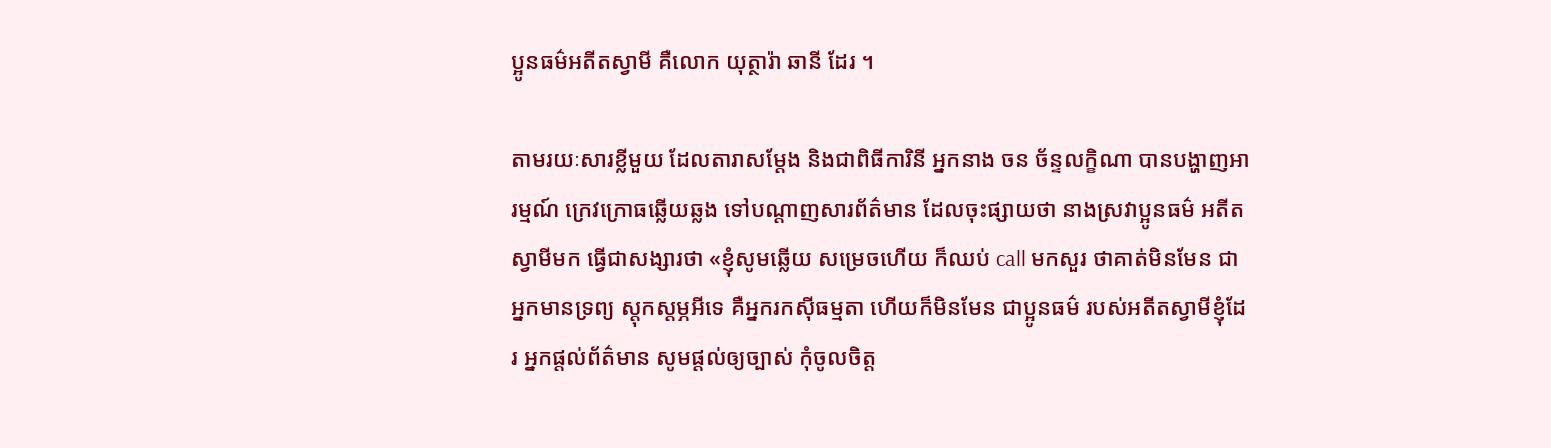ប្អូនធម៌អតីតស្វាមី គឺលោក យុត្ថារ៉ា ឆានី ដែរ ។

តាមរយៈសារខ្លីមួយ ដែលតារាសម្តែង និងជាពិធីការិនី អ្នកនាង ចន ច័ន្ទលក្ខិណា បានបង្ហាញអារម្មណ៍ ក្រេវក្រោធឆ្លើយឆ្លង ទៅបណ្តាញសារព័ត៌មាន ដែលចុះផ្សាយថា នាងស្រវាប្អូនធម៌ អតីតស្វាមីមក ធ្វើជាសង្សារថា «ខ្ញុំសូមឆ្លើយ សម្រេចហើយ ក៏ឈប់ call មកសួរ ថាគាត់មិនមែន ជាអ្នកមានទ្រព្យ ស្តុកស្តម្ភអីទេ គឺអ្នករកស៊ីធម្មតា ហើយក៏មិនមែន ជាប្អូនធម៌ របស់អតីតស្វាមីខ្ញុំដែរ អ្នកផ្តល់ព័ត៌មាន សូមផ្តល់ឲ្យច្បាស់ កុំចូលចិត្ត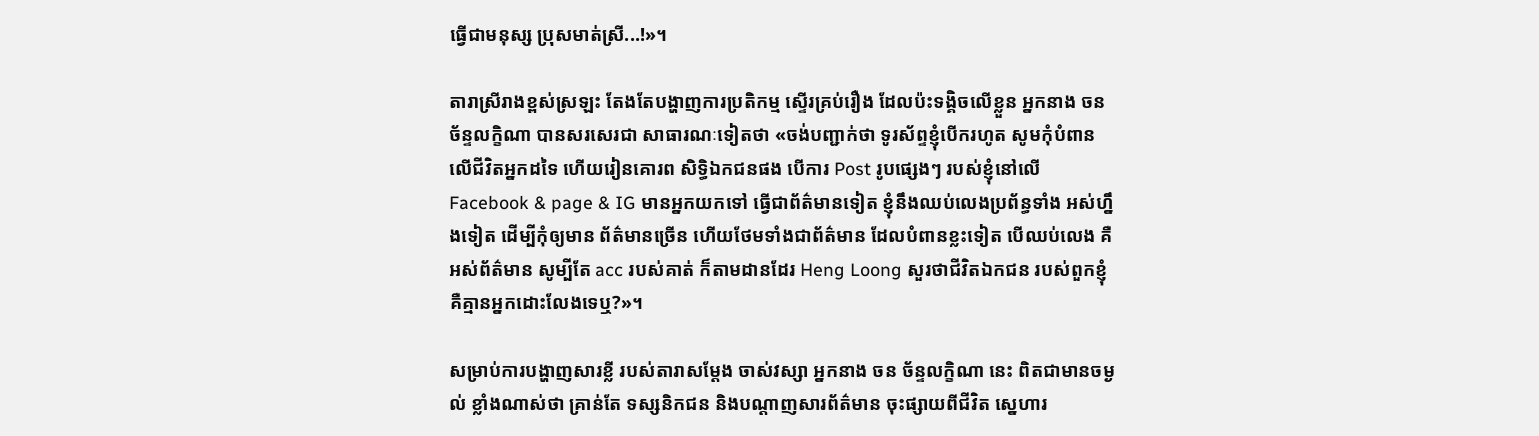ធ្វើជាមនុស្ស ប្រុសមាត់ស្រី...!»។

តារាស្រីរាងខ្ពស់ស្រឡះ តែងតែបង្ហាញការប្រតិកម្ម ស្ទើរគ្រប់រឿង ដែលប៉ះទង្គិចលើខ្លួន អ្នកនាង ចន ច័ន្ទលក្ខិណា បានសរសេរជា សាធារណៈទៀតថា «ចង់បញ្ជាក់ថា ទូរស័ព្ទខ្ញុំបើករហូត សូមកុំបំពាន លើជីវិតអ្នកដទៃ ហើយរៀនគោរព សិទ្ធិឯកជនផង បើការ Post រូបផ្សេងៗ របស់ខ្ញុំនៅលើ Facebook & page & IG មានអ្នកយកទៅ ធ្វើជាព័ត៌មានទៀត ខ្ញុំនឹងឈប់លេងប្រព័ន្ធទាំង អស់ហ្នឹងទៀត ដើម្បីកុំឲ្យមាន ព័ត៌មានច្រើន ហើយថែមទាំងជាព័ត៌មាន ដែលបំពានខ្លះទៀត បើឈប់លេង គឺអស់ព័ត៌មាន សូម្បីតែ acc របស់គាត់ ក៏តាមដានដែរ Heng Loong សួរថាជីវិតឯកជន របស់ពួកខ្ញុំ គឺគ្មានអ្នកដោះលែងទេឬ?»។

សម្រាប់ការបង្ហាញសារខ្លី របស់តារាសម្តែង ចាស់វស្សា អ្នកនាង ចន ច័ន្ទលក្ខិណា នេះ ពិតជាមានចម្ងល់ ខ្លាំងណាស់ថា គ្រាន់តែ ទស្សនិកជន និងបណ្តាញសារព័ត៌មាន ចុះផ្សាយពីជីវិត ស្នេហារ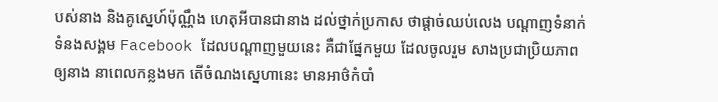បស់នាង និងគូស្នេហ៍ប៉ុណ្ណឹង ហេតុអីបានជានាង ដល់ថ្នាក់ប្រកាស ថាផ្តាច់ឈប់លេង បណ្តាញទំនាក់ ទំនងសង្គម Facebook ដែលបណ្តាញមួយនេះ គឺជាផ្នែកមួយ ដែលចូលរួម សាងប្រជាប្រិយភាព ឲ្យនាង នាពេលកន្លងមក តើចំណងស្នេហានេះ មានអាថ៌កំបាំ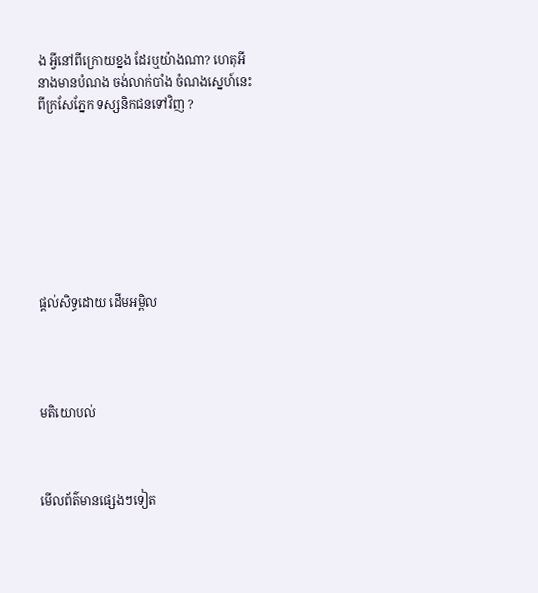ង អ្វីនៅពីក្រោយខ្នង ដែរឬយ៉ាងណា? ហេតុអីនាងមានបំណង ចង់លាក់បាំង ចំណងស្នេហ៍នេះ ពីក្រសែភ្នែក ទស្សនិកជនទៅវិញ ?








ផ្តល់សិទ្ធដោយ ដើមអម្ពិល




មតិយោបល់



មើលព័ត៌មានផ្សេងៗទៀត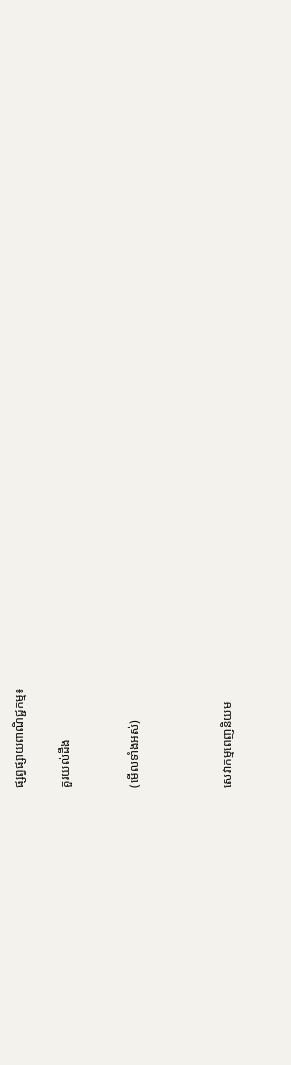ផ្សព្វផ្សាយពាណិជ្ជកម្ម៖

គួរយល់ដឹង


(មើលទាំងអស់)



សេវាកម្មពេញនិយម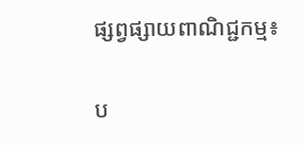ផ្សព្វផ្សាយពាណិជ្ជកម្ម៖


ប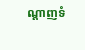ណ្តាញទំ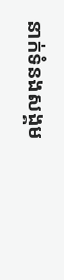នាក់ទំនងសង្គម